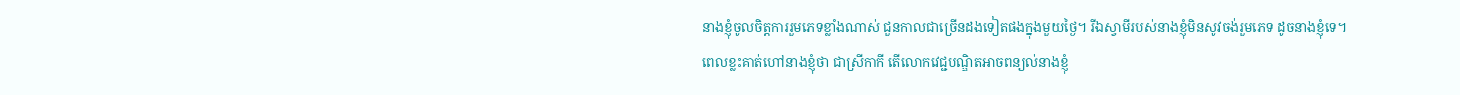នាងខ្ញុំចូលចិត្ដការរួមភេទខ្លាំងណាស់ ជួនកាលជាច្រើនដងទៀតផងក្នុងមួយថ្ងៃ។ រីឯស្វាមីរបស់នាងខ្ញុំមិនសូវចង់រួមភេទ ដូចនាងខ្ញុំទេ។ ពេលខ្លះគាត់ហៅនាងខ្ញុំថា ជាស្រីកាកី តើលោកវេជ្ជបណ្ឌិតអាចពន្យល់នាងខ្ញុំ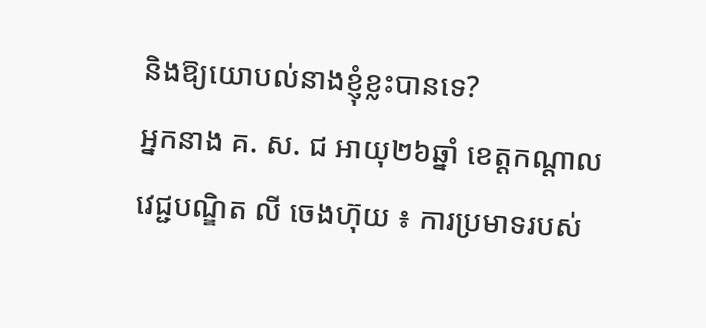និងឱ្យយោបល់នាងខ្ញុំខ្លះបានទេ?
អ្នកនាង គ. ស. ជ អាយុ២៦ឆ្នាំ ខេត្ដកណ្ដាល
វេជ្ជបណ្ឌិត លី ចេងហ៊ុយ ៖ ការប្រមាទរបស់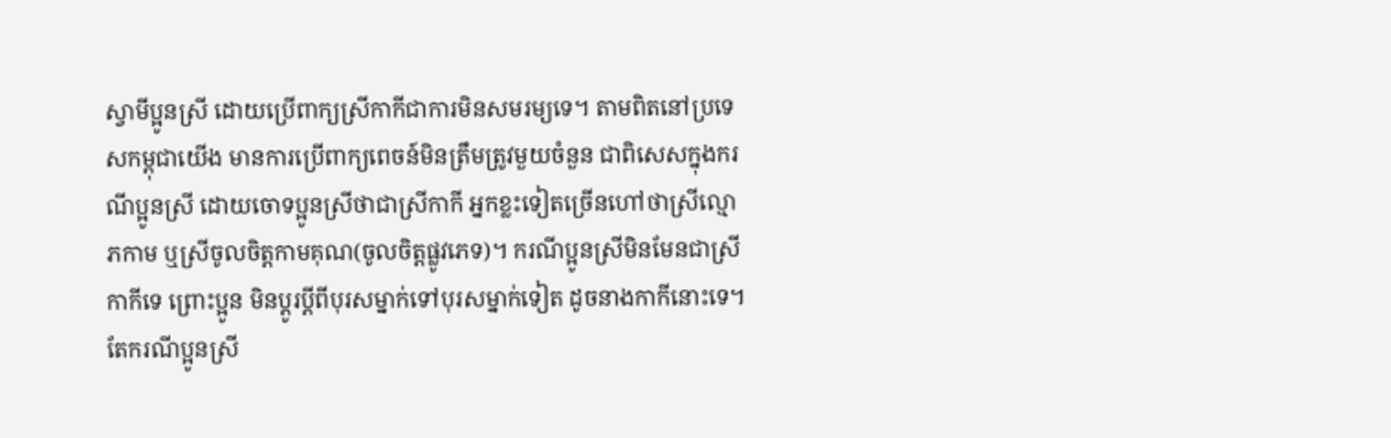ស្វាមីប្អូនស្រី ដោយប្រើពាក្យស្រីកាកីជាការមិនសមរម្យទេ។ តាមពិតនៅប្រទេសកម្ពុជាយើង មានការប្រើពាក្យពេចន៍មិនត្រឹមត្រូវមួយចំនួន ជាពិសេសក្នុងករណីប្អូនស្រី ដោយចោទប្អូនស្រីថាជាស្រីកាកី អ្នកខ្លះទៀតច្រើនហៅថាស្រីល្មោភកាម ឬស្រីចូលចិត្ដកាមគុណ(ចូលចិត្ដផ្លូវភេទ)។ ករណីប្អូនស្រីមិនមែនជាស្រីកាកីទេ ព្រោះប្អូន មិនប្ដូរប្ដីពីបុរសម្នាក់ទៅបុរសម្នាក់ទៀត ដូចនាងកាកីនោះទេ។ តែករណីប្អូនស្រី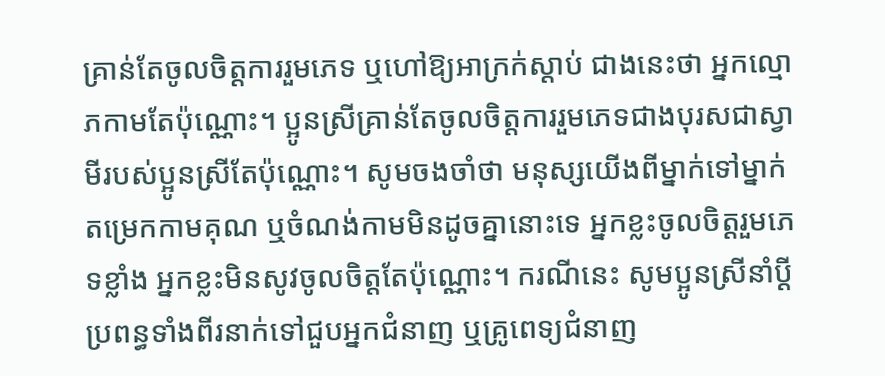គ្រាន់តែចូលចិត្ដការរួមភេទ ឬហៅឱ្យអាក្រក់ស្ដាប់ ជាងនេះថា អ្នកល្មោភកាមតែប៉ុណ្ណោះ។ ប្អូនស្រីគ្រាន់តែចូលចិត្ដការរួមភេទជាងបុរសជាស្វាមីរបស់ប្អូនស្រីតែប៉ុណ្ណោះ។ សូមចងចាំថា មនុស្សយើងពីម្នាក់ទៅម្នាក់ តម្រេកកាមគុណ ឬចំណង់កាមមិនដូចគ្នានោះទេ អ្នកខ្លះចូលចិត្ដរួមភេទខ្លាំង អ្នកខ្លះមិនសូវចូលចិត្ដតែប៉ុណ្ណោះ។ ករណីនេះ សូមប្អូនស្រីនាំប្ដីប្រពន្ធទាំងពីរនាក់ទៅជួបអ្នកជំនាញ ឬគ្រូពេទ្យជំនាញ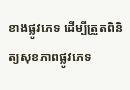ខាងផ្លូវភេទ ដើម្បីត្រួតពិនិត្យសុខភាពផ្លូវភេទ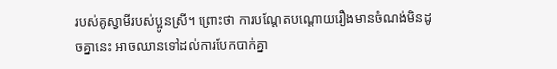របស់គូស្វាមីរបស់ប្អូនស្រី។ ព្រោះថា ការបណ្ដែតបណ្ដោយរឿងមានចំណង់មិនដូចគ្នានេះ អាចឈានទៅដល់ការបែកបាក់គ្នា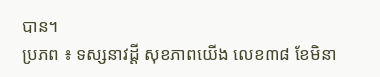បាន។
ប្រភព ៖ ទស្សនាវដ្តី សុខភាពយើង លេខ៣៨ ខែមិនា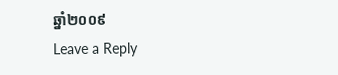ឆ្នាំ២០០៩
Leave a Reply